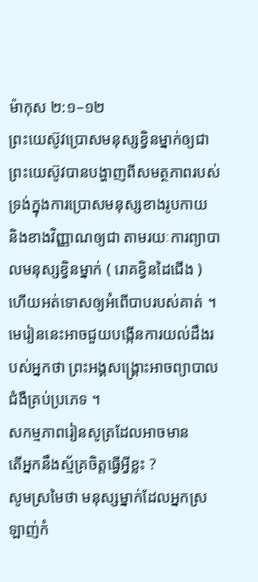ម៉ាកុស ២:១–១២
ព្រះយេស៊ូវប្រោសមនុស្សខ្វិនម្នាក់ឲ្យជា
ព្រះយេស៊ូវបានបង្ហាញពីសមត្ថភាពរបស់ទ្រង់ក្នុងការប្រោសមនុស្សខាងរូបកាយ និងខាងវិញ្ញាណឲ្យជា តាមរយៈការព្យាបាលមនុស្សខ្វិនម្នាក់ ( រោគខ្វិនដៃជើង ) ហើយអត់ទោសឲ្យអំពើបាបរបស់គាត់ ។ មេរៀននេះអាចជួយបង្កើនការយល់ដឹងរបស់អ្នកថា ព្រះអង្គសង្គ្រោះអាចព្យាបាលជំងឺគ្រប់ប្រភេទ ។
សកម្មភាពរៀនសូត្រដែលអាចមាន
តើអ្នកនឹងស្ម័គ្រចិត្តធ្វើអ្វីខ្លះ ?
សូមស្រមៃថា មនុស្សម្នាក់ដែលអ្នកស្រឡាញ់កំ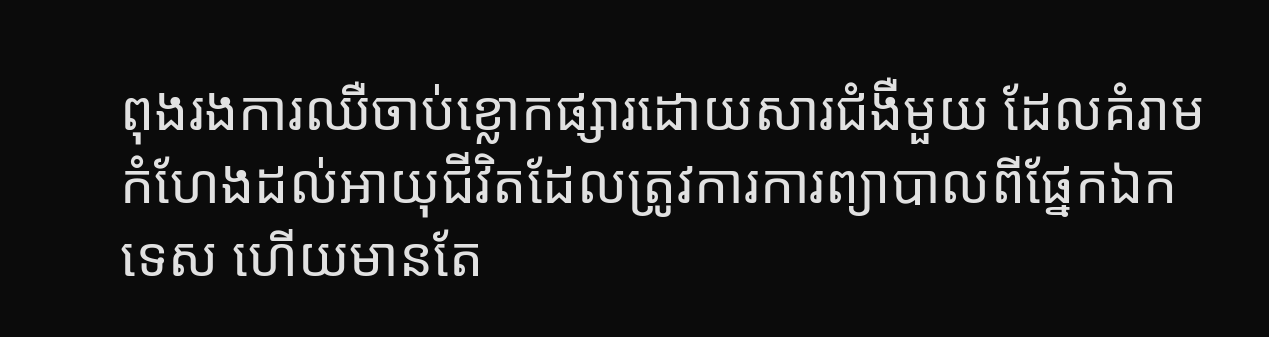ពុងរងការឈឺចាប់ខ្លោកផ្សារដោយសារជំងឺមួយ ដែលគំរាមកំហែងដល់អាយុជីវិតដែលត្រូវការការព្យាបាលពីផ្នែកឯកទេស ហើយមានតែ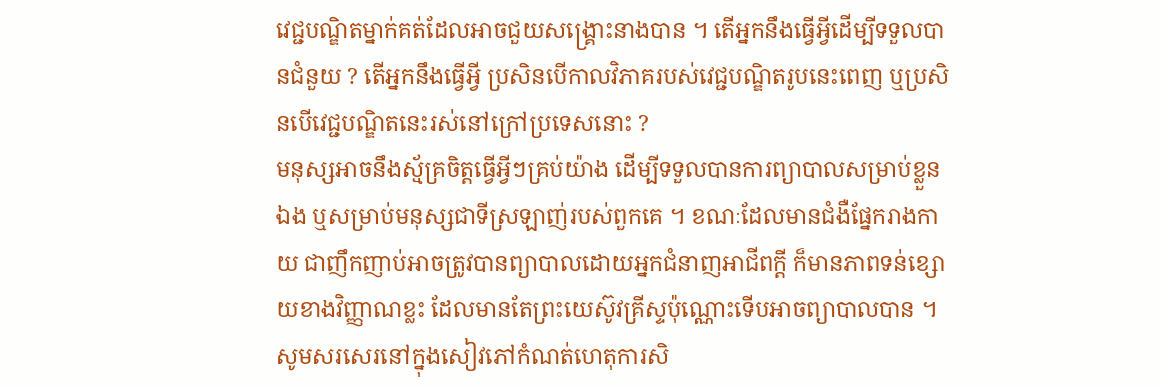វេជ្ជបណ្ឌិតម្នាក់គត់ដែលអាចជួយសង្គ្រោះនាងបាន ។ តើអ្នកនឹងធ្វើអ្វីដើម្បីទទួលបានជំនួយ ? តើអ្នកនឹងធ្វើអ្វី ប្រសិនបើកាលវិភាគរបស់វេជ្ជបណ្ឌិតរូបនេះពេញ ឬប្រសិនបើវេជ្ជបណ្ឌិតនេះរស់នៅក្រៅប្រទេសនោះ ?
មនុស្សអាចនឹងស្ម័គ្រចិត្តធ្វើអ្វីៗគ្រប់យ៉ាង ដើម្បីទទួលបានការព្យាបាលសម្រាប់ខ្លួនឯង ឬសម្រាប់មនុស្សជាទីស្រឡាញ់របស់ពួកគេ ។ ខណៈដែលមានជំងឺផ្នែករាងកាយ ជាញឹកញាប់អាចត្រូវបានព្យាបាលដោយអ្នកជំនាញអាជីពក្ដី ក៏មានភាពទន់ខ្សោយខាងវិញ្ញាណខ្លះ ដែលមានតែព្រះយេស៊ូវគ្រីស្ទប៉ុណ្ណោះទើបអាចព្យាបាលបាន ។ សូមសរសេរនៅក្នុងសៀវភៅកំណត់ហេតុការសិ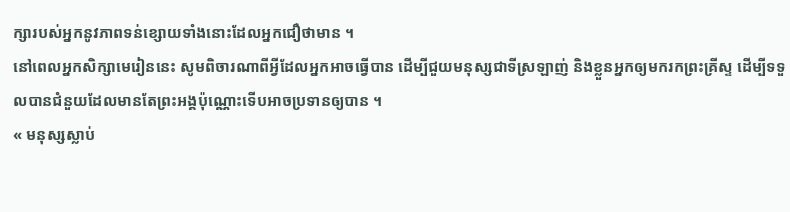ក្សារបស់អ្នកនូវភាពទន់ខ្សោយទាំងនោះដែលអ្នកជឿថាមាន ។
នៅពេលអ្នកសិក្សាមេរៀននេះ សូមពិចារណាពីអ្វីដែលអ្នកអាចធ្វើបាន ដើម្បីជួយមនុស្សជាទីស្រឡាញ់ និងខ្លួនអ្នកឲ្យមករកព្រះគ្រីស្ទ ដើម្បីទទួលបានជំនួយដែលមានតែព្រះអង្គប៉ុណ្ណោះទើបអាចប្រទានឲ្យបាន ។
« មនុស្សស្លាប់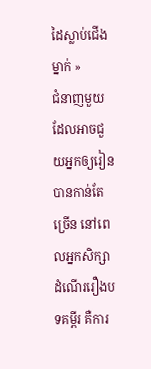ដៃស្លាប់ជើងម្នាក់ »
ជំនាញមួយដែលអាចជួយអ្នកឲ្យរៀនបានកាន់តែច្រើន នៅពេលអ្នកសិក្សាដំណើររឿងបទគម្ពីរ គឺការ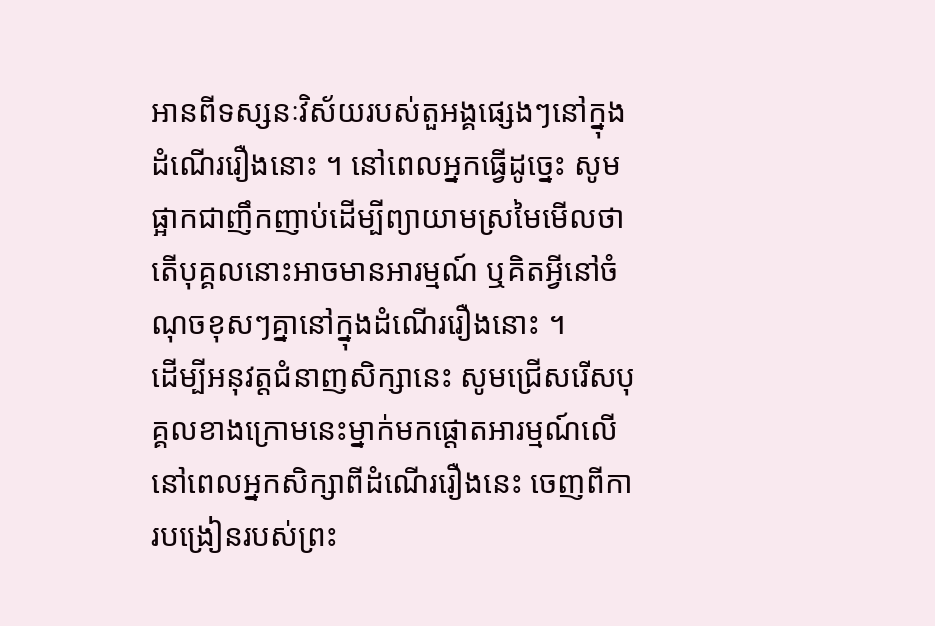អានពីទស្សនៈវិស័យរបស់តួអង្គផ្សេងៗនៅក្នុងដំណើររឿងនោះ ។ នៅពេលអ្នកធ្វើដូច្នេះ សូមផ្អាកជាញឹកញាប់ដើម្បីព្យាយាមស្រមៃមើលថា តើបុគ្គលនោះអាចមានអារម្មណ៍ ឬគិតអ្វីនៅចំណុចខុសៗគ្នានៅក្នុងដំណើររឿងនោះ ។
ដើម្បីអនុវត្តជំនាញសិក្សានេះ សូមជ្រើសរើសបុគ្គលខាងក្រោមនេះម្នាក់មកផ្តោតអារម្មណ៍លើ នៅពេលអ្នកសិក្សាពីដំណើររឿងនេះ ចេញពីការបង្រៀនរបស់ព្រះ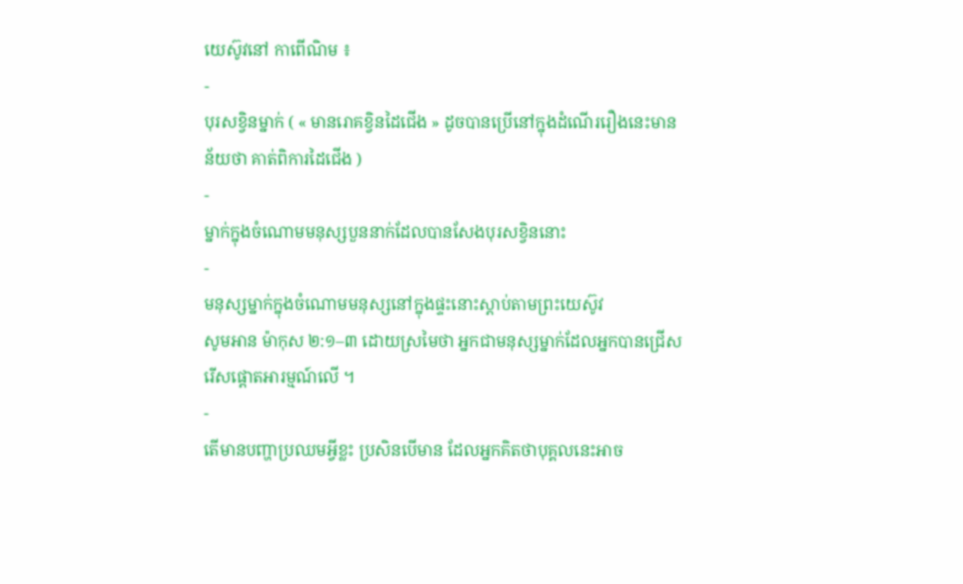យេស៊ូវនៅ កាពើណិម ៖
-
បុរសខ្វិនម្នាក់ ( « មានរោគខ្វិនដៃជើង » ដូចបានប្រើនៅក្នុងដំណើររឿងនេះមានន័យថា គាត់ពិការដៃជើង )
-
ម្នាក់ក្នុងចំណោមមនុស្សបួននាក់ដែលបានសែងបុរសខ្វិននោះ
-
មនុស្សម្នាក់ក្នុងចំណោមមនុស្សនៅក្នុងផ្ទះនោះស្តាប់តាមព្រះយេស៊ូវ
សូមអាន ម៉ាកុស ២:១–៣ ដោយស្រមៃថា អ្នកជាមនុស្សម្នាក់ដែលអ្នកបានជ្រើសរើសផ្តោតអារម្មណ៍លើ ។
-
តើមានបញ្ហាប្រឈមអ្វីខ្លះ ប្រសិនបើមាន ដែលអ្នកគិតថាបុគ្គលនេះអាច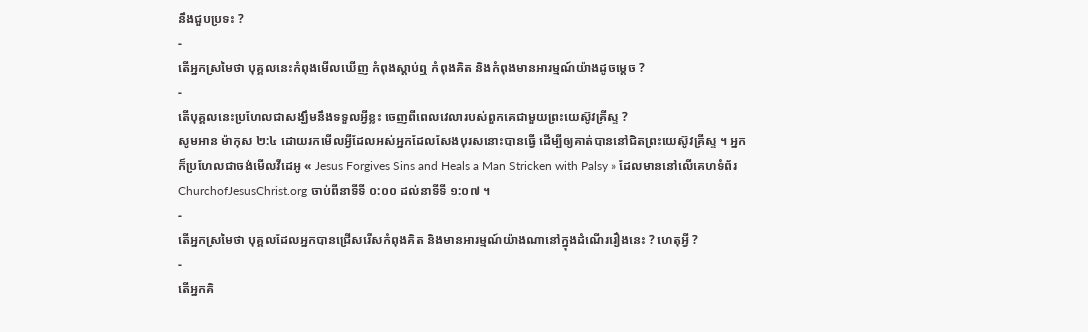នឹងជួបប្រទះ ?
-
តើអ្នកស្រមៃថា បុគ្គលនេះកំពុងមើលឃើញ កំពុងស្ដាប់ឮ កំពុងគិត និងកំពុងមានអារម្មណ៍យ៉ាងដូចម្តេច ?
-
តើបុគ្គលនេះប្រហែលជាសង្ឃឹមនឹងទទួលអ្វីខ្លះ ចេញពីពេលវេលារបស់ពួកគេជាមួយព្រះយេស៊ូវគ្រីស្ទ ?
សូមអាន ម៉ាកុស ២:៤ ដោយរកមើលអ្វីដែលអស់អ្នកដែលសែងបុរសនោះបានធ្វើ ដើម្បីឲ្យគាត់បាននៅជិតព្រះយេស៊ូវគ្រីស្ទ ។ អ្នកក៏ប្រហែលជាចង់មើលវីដេអូ « Jesus Forgives Sins and Heals a Man Stricken with Palsy » ដែលមាននៅលើគេហទំព័រ ChurchofJesusChrist.org ចាប់ពីនាទីទី ០:០០ ដល់នាទីទី ១:០៧ ។
-
តើអ្នកស្រមៃថា បុគ្គលដែលអ្នកបានជ្រើសរើសកំពុងគិត និងមានអារម្មណ៍យ៉ាងណានៅក្នុងដំណើររឿងនេះ ? ហេតុអ្វី ?
-
តើអ្នកគិ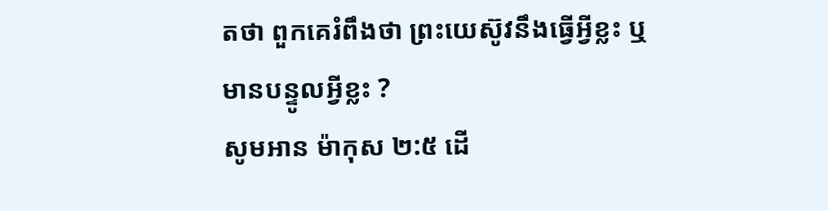តថា ពួកគេរំពឹងថា ព្រះយេស៊ូវនឹងធ្វើអ្វីខ្លះ ឬមានបន្ទូលអ្វីខ្លះ ?
សូមអាន ម៉ាកុស ២:៥ ដើ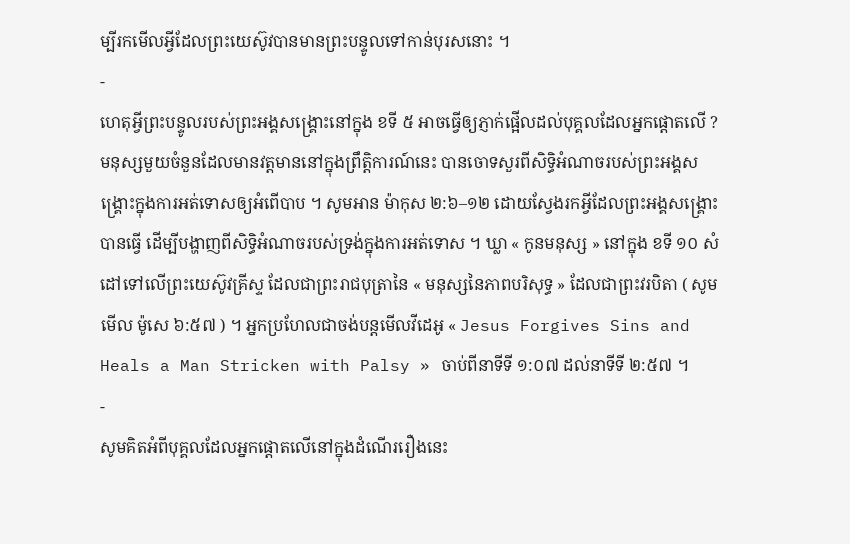ម្បីរកមើលអ្វីដែលព្រះយេស៊ូវបានមានព្រះបន្ទូលទៅកាន់បុរសនោះ ។
-
ហេតុអ្វីព្រះបន្ទូលរបស់ព្រះអង្គសង្គ្រោះនៅក្នុង ខទី ៥ អាចធ្វើឲ្យភ្ញាក់ផ្អើលដល់បុគ្គលដែលអ្នកផ្តោតលើ ?
មនុស្សមួយចំនួនដែលមានវត្ដមាននៅក្នុងព្រឹត្តិការណ៍នេះ បានចោទសួរពីសិទ្ធិអំណាចរបស់ព្រះអង្គសង្គ្រោះក្នុងការអត់ទោសឲ្យអំពើបាប ។ សូមអាន ម៉ាកុស ២:៦–១២ ដោយស្វែងរកអ្វីដែលព្រះអង្គសង្គ្រោះបានធ្វើ ដើម្បីបង្ហាញពីសិទ្ធិអំណាចរបស់ទ្រង់ក្នុងការអត់ទោស ។ ឃ្លា « កូនមនុស្ស » នៅក្នុង ខទី ១០ សំដៅទៅលើព្រះយេស៊ូវគ្រីស្ទ ដែលជាព្រះរាជបុត្រានៃ « មនុស្សនៃភាពបរិសុទ្ធ » ដែលជាព្រះវរបិតា ( សូមមើល ម៉ូសេ ៦:៥៧ ) ។ អ្នកប្រហែលជាចង់បន្តមើលវីដេអូ « Jesus Forgives Sins and Heals a Man Stricken with Palsy » ចាប់ពីនាទីទី ១:០៧ ដល់នាទីទី ២:៥៧ ។
-
សូមគិតអំពីបុគ្គលដែលអ្នកផ្តោតលើនៅក្នុងដំណើររឿងនេះ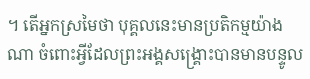។ តើអ្នកស្រមៃថា បុគ្គលនេះមានប្រតិកម្មយ៉ាងណា ចំពោះអ្វីដែលព្រះអង្គសង្គ្រោះបានមានបន្ទូល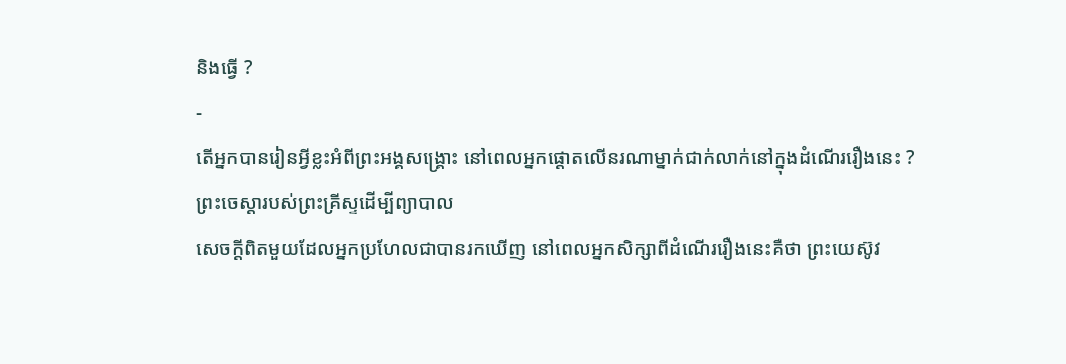និងធ្វើ ?
-
តើអ្នកបានរៀនអ្វីខ្លះអំពីព្រះអង្គសង្គ្រោះ នៅពេលអ្នកផ្តោតលើនរណាម្នាក់ជាក់លាក់នៅក្នុងដំណើររឿងនេះ ?
ព្រះចេស្តារបស់ព្រះគ្រីស្ទដើម្បីព្យាបាល
សេចក្ដីពិតមួយដែលអ្នកប្រហែលជាបានរកឃើញ នៅពេលអ្នកសិក្សាពីដំណើររឿងនេះគឺថា ព្រះយេស៊ូវ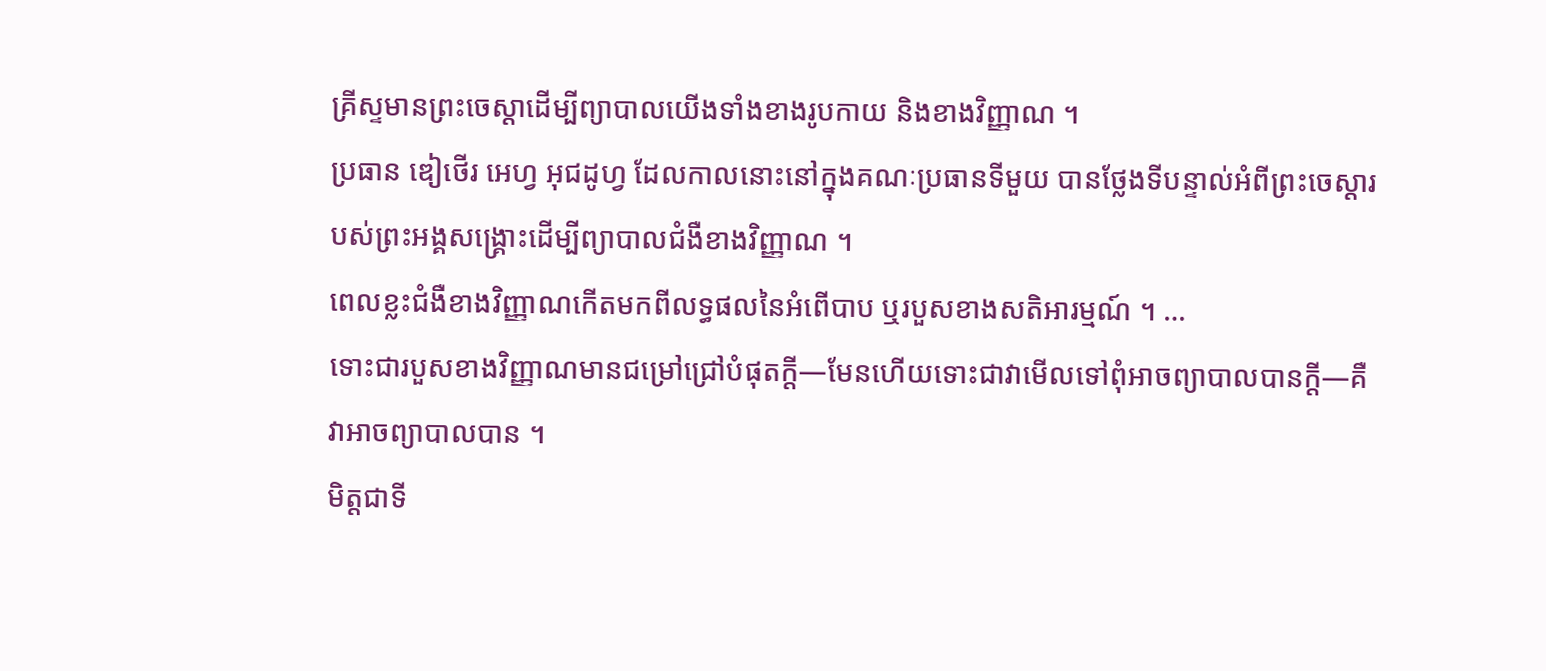គ្រីស្ទមានព្រះចេស្ដាដើម្បីព្យាបាលយើងទាំងខាងរូបកាយ និងខាងវិញ្ញាណ ។
ប្រធាន ឌៀថើរ អេហ្វ អុជដូហ្វ ដែលកាលនោះនៅក្នុងគណៈប្រធានទីមួយ បានថ្លែងទីបន្ទាល់អំពីព្រះចេស្ដារបស់ព្រះអង្គសង្គ្រោះដើម្បីព្យាបាលជំងឺខាងវិញ្ញាណ ។
ពេលខ្លះជំងឺខាងវិញ្ញាណកើតមកពីលទ្ធផលនៃអំពើបាប ឬរបួសខាងសតិអារម្មណ៍ ។ …
ទោះជារបួសខាងវិញ្ញាណមានជម្រៅជ្រៅបំផុតក្ដី—មែនហើយទោះជាវាមើលទៅពុំអាចព្យាបាលបានក្ដី—គឺវាអាចព្យាបាលបាន ។
មិត្តជាទី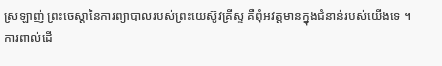ស្រឡាញ់ ព្រះចេស្ដានៃការព្យាបាលរបស់ព្រះយេស៊ូវគ្រីស្ទ គឺពុំអវត្តមានក្នុងជំនាន់របស់យើងទេ ។
ការពាល់ដើ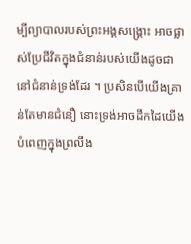ម្បីព្យាបាលរបស់ព្រះអង្គសង្គ្រោះ អាចផ្លាស់ប្រែជីវិតក្នុងជំនាន់របស់យើងដូចជានៅជំនាន់ទ្រង់ដែរ ។ ប្រសិនបើយើងគ្រាន់តែមានជំនឿ នោះទ្រង់អាចដឹកដៃយើង បំពេញក្នុងព្រលឹង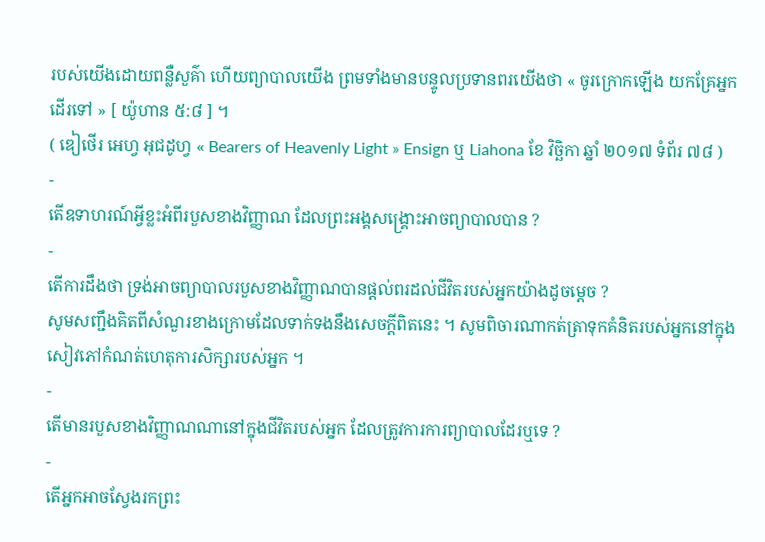របស់យើងដោយពន្លឺសួគ៌ា ហើយព្យាបាលយើង ព្រមទាំងមានបន្ទូលប្រទានពរយើងថា « ចូរក្រោកឡើង យកគ្រែអ្នកដើរទៅ » [ យ៉ូហាន ៥:៨ ] ។
( ឌៀថើរ អេហ្វ អុជដូហ្វ « Bearers of Heavenly Light » Ensign ឬ Liahona ខែ វិច្ឆិកា ឆ្នាំ ២០១៧ ទំព័រ ៧៨ )
-
តើឧទាហរណ៍អ្វីខ្លះអំពីរបួសខាងវិញ្ញាណ ដែលព្រះអង្គសង្គ្រោះអាចព្យាបាលបាន ?
-
តើការដឹងថា ទ្រង់អាចព្យាបាលរបួសខាងវិញ្ញាណបានផ្តល់ពរដល់ជីវិតរបស់អ្នកយ៉ាងដូចម្តេច ?
សូមសញ្ជឹងគិតពីសំណួរខាងក្រោមដែលទាក់ទងនឹងសេចក្តីពិតនេះ ។ សូមពិចារណាកត់ត្រាទុកគំនិតរបស់អ្នកនៅក្នុងសៀវភៅកំណត់ហេតុការសិក្សារបស់អ្នក ។
-
តើមានរបួសខាងវិញ្ញាណណានៅក្នុងជីវិតរបស់អ្នក ដែលត្រូវការការព្យាបាលដែរឬទេ ?
-
តើអ្នកអាចស្វែងរកព្រះ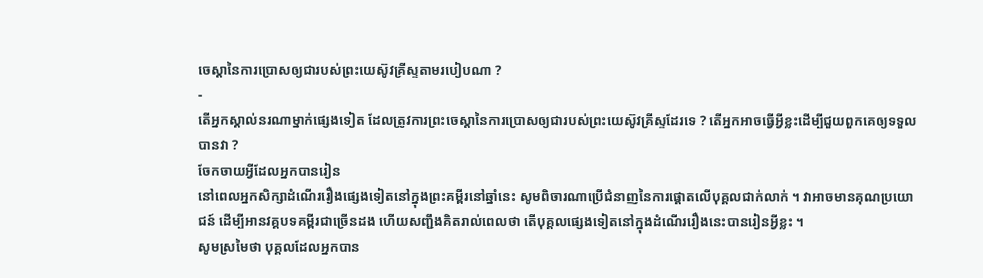ចេស្ដានៃការប្រោសឲ្យជារបស់ព្រះយេស៊ូវគ្រីស្ទតាមរបៀបណា ?
-
តើអ្នកស្គាល់នរណាម្នាក់ផ្សេងទៀត ដែលត្រូវការព្រះចេស្ដានៃការប្រោសឲ្យជារបស់ព្រះយេស៊ូវគ្រីស្ទដែរទេ ? តើអ្នកអាចធ្វើអ្វីខ្លះដើម្បីជួយពួកគេឲ្យទទួលបានវា ?
ចែកចាយអ្វីដែលអ្នកបានរៀន
នៅពេលអ្នកសិក្សាដំណើររឿងផ្សេងទៀតនៅក្នុងព្រះគម្ពីរនៅឆ្នាំនេះ សូមពិចារណាប្រើជំនាញនៃការផ្តោតលើបុគ្គលជាក់លាក់ ។ វាអាចមានគុណប្រយោជន៍ ដើម្បីអានវគ្គបទគម្ពីរជាច្រើនដង ហើយសញ្ជឹងគិតរាល់ពេលថា តើបុគ្គលផ្សេងទៀតនៅក្នុងដំណើររឿងនេះបានរៀនអ្វីខ្លះ ។
សូមស្រមៃថា បុគ្គលដែលអ្នកបាន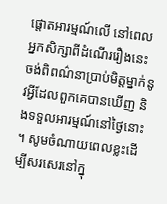ផ្តោតអារម្មណ៍លើ នៅពេលអ្នកសិក្សាពីដំណើររឿងនេះ ចង់ពិពណ៌នាប្រាប់មិត្តម្នាក់នូវអ្វីដែលពួកគេបានឃើញ និងទទួលអារម្មណ៍នៅថ្ងៃនោះ ។ សូមចំណាយពេលខ្លះដើម្បីសរសេរនៅក្នុ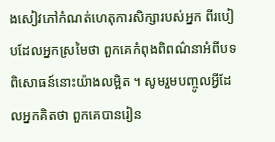ងសៀវភៅកំណត់ហេតុការសិក្សារបស់អ្នក ពីរបៀបដែលអ្នកស្រមៃថា ពួកគេកំពុងពិពណ៌នាអំពីបទពិសោធន៍នោះយ៉ាងលម្អិត ។ សូមរួមបញ្ចូលអ្វីដែលអ្នកគិតថា ពួកគេបានរៀន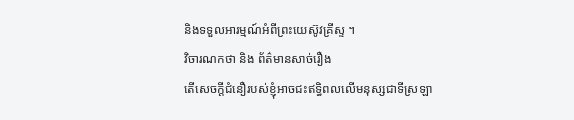និងទទួលអារម្មណ៍អំពីព្រះយេស៊ូវគ្រីស្ទ ។
វិចារណកថា និង ព័ត៌មានសាច់រឿង
តើសេចក្តីជំនឿរបស់ខ្ញុំអាចជះឥទ្ធិពលលើមនុស្សជាទីស្រឡា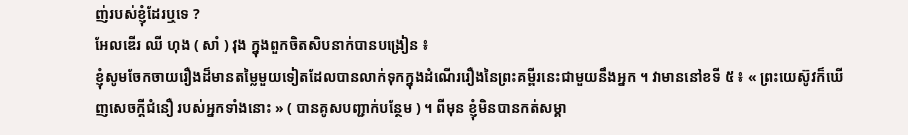ញ់របស់ខ្ញុំដែរឬទេ ?
អែលឌើរ ឈី ហុង ( សាំ ) វុង ក្នុងពួកចិតសិបនាក់បានបង្រៀន ៖
ខ្ញុំសូមចែកចាយរឿងដ៏មានតម្លៃមួយទៀតដែលបានលាក់ទុកក្នុងដំណើររឿងនៃព្រះគម្ពីរនេះជាមួយនឹងអ្នក ។ វាមាននៅខទី ៥ ៖ « ព្រះយេស៊ូវក៏ឃើញសេចក្ដីជំនឿ របស់អ្នកទាំងនោះ » ( បានគូសបញ្ជាក់បន្ថែម ) ។ ពីមុន ខ្ញុំមិនបានកត់សម្គា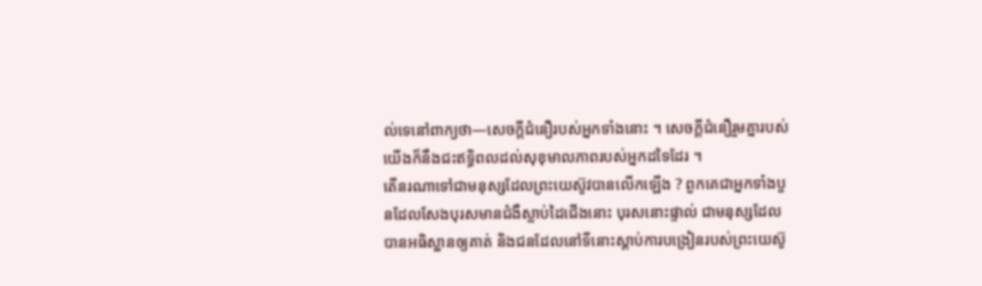ល់ទេនៅពាក្យថា—សេចក្ដីជំនឿរបស់អ្នកទាំងនោះ ។ សេចក្ដីជំនឿរួមគ្នារបស់យើងក៏នឹងជះឥទ្ធិពលដល់សុខុមាលភាពរបស់អ្នកដទៃដែរ ។
តើនរណាទៅជាមនុស្សដែលព្រះយេស៊ូវបានលើកឡើង ? ពួកគេជាអ្នកទាំងបួនដែលសែងបុរសមានជំងឺស្លាប់ដៃជើងនោះ បុរសនោះផ្ទាល់ ជាមនុស្សដែលបានអធិស្ឋានឲ្យគាត់ និងជនដែលនៅទីនោះស្ដាប់ការបង្រៀនរបស់ព្រះយេស៊ូ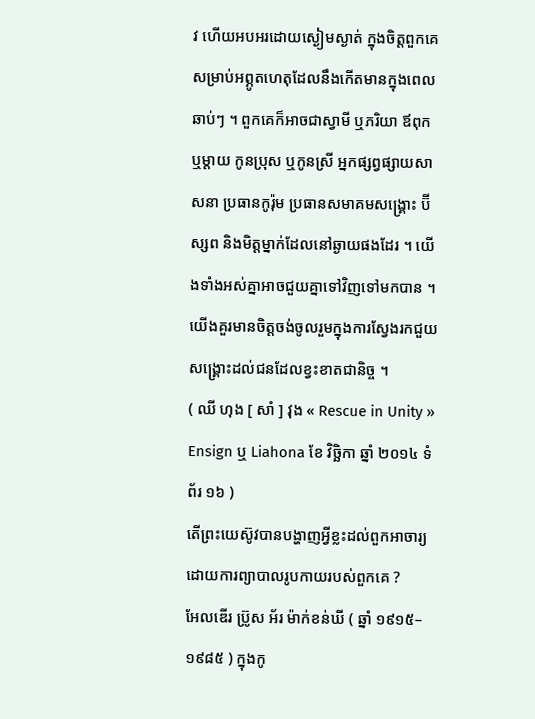វ ហើយអបអរដោយស្ងៀមស្ងាត់ ក្នុងចិត្តពួកគេសម្រាប់អព្ភូតហេតុដែលនឹងកើតមានក្នុងពេលឆាប់ៗ ។ ពួកគេក៏អាចជាស្វាមី ឬភរិយា ឪពុក ឬម្ដាយ កូនប្រុស ឬកូនស្រី អ្នកផ្សព្វផ្សាយសាសនា ប្រធានកូរ៉ុម ប្រធានសមាគមសង្គ្រោះ ប៊ីស្សព និងមិត្តម្នាក់ដែលនៅឆ្ងាយផងដែរ ។ យើងទាំងអស់គ្នាអាចជួយគ្នាទៅវិញទៅមកបាន ។ យើងគួរមានចិត្តចង់ចូលរួមក្នុងការស្វែងរកជួយសង្គ្រោះដល់ជនដែលខ្វះខាតជានិច្ច ។
( ឈី ហុង [ សាំ ] វុង « Rescue in Unity » Ensign ឬ Liahona ខែ វិច្ឆិកា ឆ្នាំ ២០១៤ ទំព័រ ១៦ )
តើព្រះយេស៊ូវបានបង្ហាញអ្វីខ្លះដល់ពួកអាចារ្យដោយការព្យាបាលរូបកាយរបស់ពួកគេ ?
អែលឌើរ ប្រ៊ូស អ័រ ម៉ាក់ខន់ឃី ( ឆ្នាំ ១៩១៥–១៩៨៥ ) ក្នុងកូ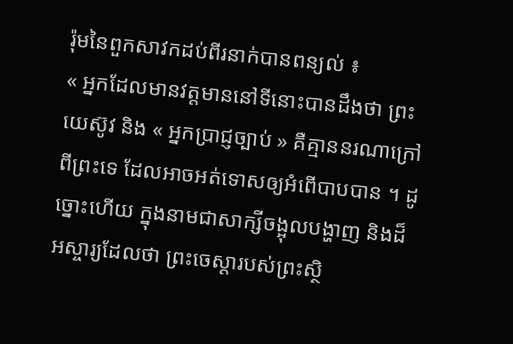រ៉ុមនៃពួកសាវកដប់ពីរនាក់បានពន្យល់ ៖
« អ្នកដែលមានវត្តមាននៅទីនោះបានដឹងថា ព្រះយេស៊ូវ និង « អ្នកប្រាជ្ញច្បាប់ » គឺគ្មាននរណាក្រៅពីព្រះទេ ដែលអាចអត់ទោសឲ្យអំពើបាបបាន ។ ដូច្នោះហើយ ក្នុងនាមជាសាក្សីចង្អុលបង្ហាញ និងដ៏អស្ចារ្យដែលថា ព្រះចេស្ដារបស់ព្រះស្ថិ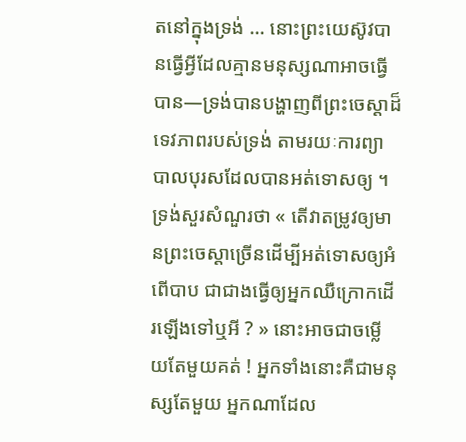តនៅក្នុងទ្រង់ … នោះព្រះយេស៊ូវបានធ្វើអ្វីដែលគ្មានមនុស្សណាអាចធ្វើបាន—ទ្រង់បានបង្ហាញពីព្រះចេស្ដាដ៏ទេវភាពរបស់ទ្រង់ តាមរយៈការព្យាបាលបុរសដែលបានអត់ទោសឲ្យ ។ ទ្រង់សួរសំណួរថា « តើវាតម្រូវឲ្យមានព្រះចេស្ដាច្រើនដើម្បីអត់ទោសឲ្យអំពើបាប ជាជាងធ្វើឲ្យអ្នកឈឺក្រោកដើរឡើងទៅឬអី ? » នោះអាចជាចម្លើយតែមួយគត់ ! អ្នកទាំងនោះគឺជាមនុស្សតែមួយ អ្នកណាដែល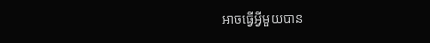អាចធ្វើអ្វីមួយបាន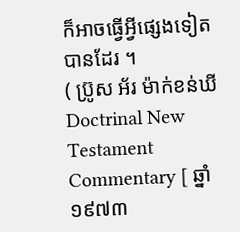ក៏អាចធ្វើអ្វីផ្សេងទៀតបានដែរ ។
( ប្រ៊ូស អ័រ ម៉ាក់ខន់ឃី Doctrinal New Testament Commentary [ ឆ្នាំ ១៩៧៣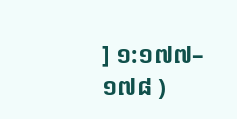] ១:១៧៧–១៧៨ )